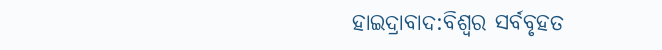ହାଇଦ୍ରାବାଦ:ବିଶ୍ବର ସର୍ବବୃହତ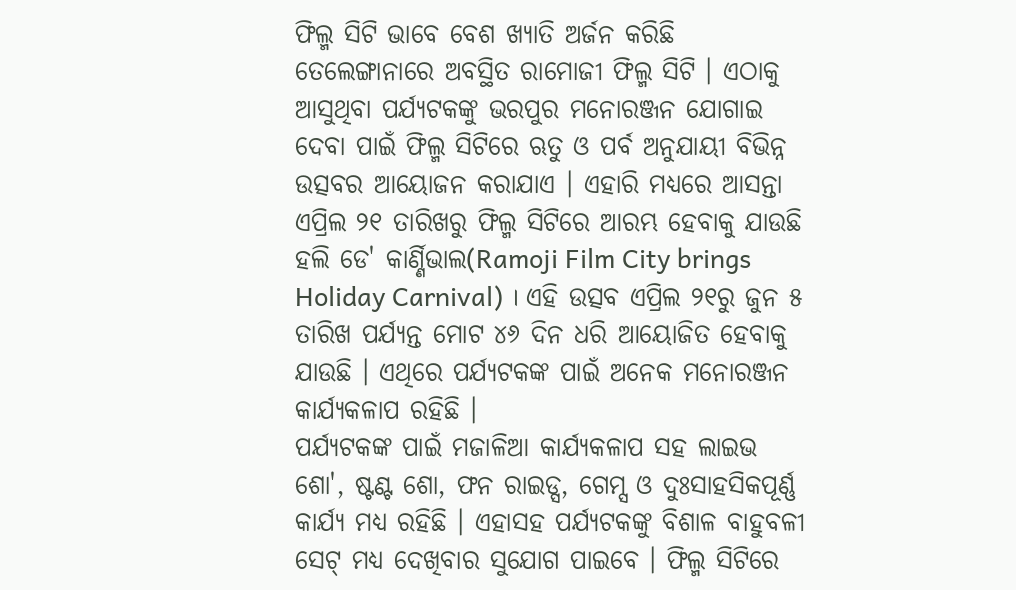ଫିଲ୍ମ ସିଟି ଭାବେ ବେଶ ଖ୍ୟାତି ଅର୍ଜନ କରିଛି ତେଲେଙ୍ଗାନାରେ ଅବସ୍ଥିତ ରାମୋଜୀ ଫିଲ୍ମ ସିଟି । ଏଠାକୁ ଆସୁଥିବା ପର୍ଯ୍ୟଟକଙ୍କୁ ଭରପୁର ମନୋରଞ୍ଜନ ଯୋଗାଇ ଦେବା ପାଇଁ ଫିଲ୍ମ ସିଟିରେ ଋତୁ ଓ ପର୍ବ ଅନୁଯାୟୀ ବିଭିନ୍ନ ଉତ୍ସବର ଆୟୋଜନ କରାଯାଏ । ଏହାରି ମଧ୍ୟରେ ଆସନ୍ତା ଏପ୍ରିଲ ୨୧ ତାରିଖରୁ ଫିଲ୍ମ ସିଟିରେ ଆରମ୍ଭ ହେବାକୁ ଯାଉଛି ହଲି ଡେ' କାର୍ଣ୍ଣିଭାଲ(Ramoji Film City brings Holiday Carnival) । ଏହି ଉତ୍ସବ ଏପ୍ରିଲ ୨୧ରୁ ଜୁନ ୫ ତାରିଖ ପର୍ଯ୍ୟନ୍ତ ମୋଟ ୪୬ ଦିନ ଧରି ଆୟୋଜିତ ହେବାକୁ ଯାଉଛି । ଏଥିରେ ପର୍ଯ୍ୟଟକଙ୍କ ପାଇଁ ଅନେକ ମନୋରଞ୍ଜନ କାର୍ଯ୍ୟକଳାପ ରହିଛି ।
ପର୍ଯ୍ୟଟକଙ୍କ ପାଇଁ ମଜାଳିଆ କାର୍ଯ୍ୟକଳାପ ସହ ଲାଇଭ ଶୋ', ଷ୍ଟଣ୍ଟ ଶୋ, ଫନ ରାଇଡ୍ସ, ଗେମ୍ସ ଓ ଦୁଃସାହସିକପୂର୍ଣ୍ଣ କାର୍ଯ୍ୟ ମଧ୍ୟ ରହିଛି । ଏହାସହ ପର୍ଯ୍ୟଟକଙ୍କୁ ବିଶାଳ ବାହୁବଳୀ ସେଟ୍ ମଧ୍ୟ ଦେଖିବାର ସୁଯୋଗ ପାଇବେ । ଫିଲ୍ମ ସିଟିରେ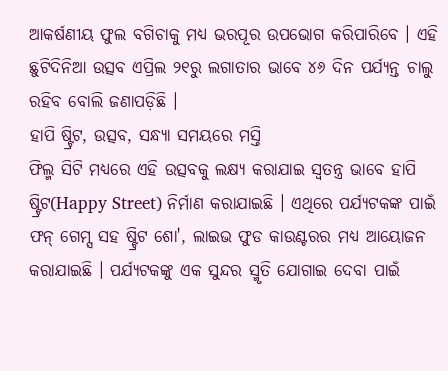ଆକର୍ଷଣୀୟ ଫୁଲ ବଗିଚାକୁ ମଧ୍ୟ ଭରପୂର ଉପଭୋଗ କରିପାରିବେ । ଏହି ଛୁଟିଦିନିଆ ଉତ୍ସବ ଏପ୍ରିଲ ୨୧ରୁ ଲଗାତାର ଭାବେ ୪୬ ଦିନ ପର୍ଯ୍ୟନ୍ତ ଚାଲୁ ରହିବ ବୋଲି ଜଣାପଡ଼ିଛି ।
ହାପି ଷ୍ଟ୍ରିଟ, ଉତ୍ସବ, ସନ୍ଧ୍ୟା ସମୟରେ ମସ୍ତି
ଫିଲ୍ମ ସିଟି ମଧ୍ୟରେ ଏହି ଉତ୍ସବକୁ ଲକ୍ଷ୍ୟ କରାଯାଇ ସ୍ବତନ୍ତ୍ର ଭାବେ ହାପି ଷ୍ଟ୍ରିଟ(Happy Street) ନିର୍ମାଣ କରାଯାଇଛି । ଏଥିରେ ପର୍ଯ୍ୟଟକଙ୍କ ପାଇଁ ଫନ୍ ଗେମ୍ସ ସହ ଷ୍ଟ୍ରିଟ ଶୋ', ଲାଇଭ ଫୁଡ କାଉଣ୍ଟରର ମଧ୍ୟ ଆୟୋଜନ କରାଯାଇଛି । ପର୍ଯ୍ୟଟକଙ୍କୁ ଏକ ସୁନ୍ଦର ସ୍ମୃତି ଯୋଗାଇ ଦେବା ପାଇଁ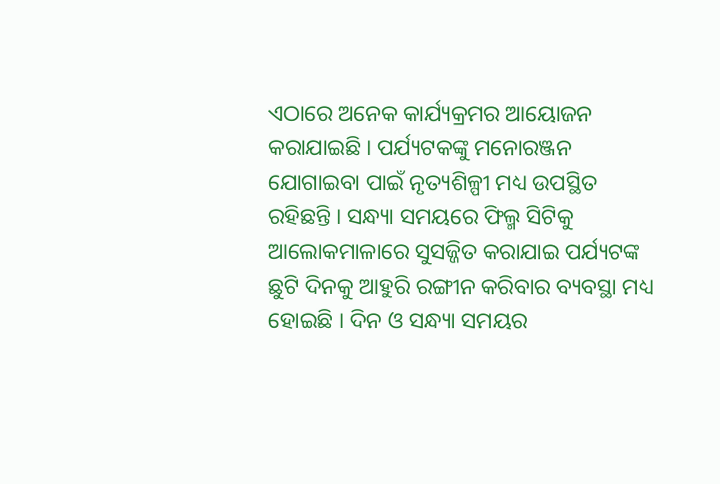ଏଠାରେ ଅନେକ କାର୍ଯ୍ୟକ୍ରମର ଆୟୋଜନ କରାଯାଇଛି । ପର୍ଯ୍ୟଟକଙ୍କୁ ମନୋରଞ୍ଜନ ଯୋଗାଇବା ପାଇଁ ନୃତ୍ୟଶିଳ୍ପୀ ମଧ୍ୟ ଉପସ୍ଥିତ ରହିଛନ୍ତି । ସନ୍ଧ୍ୟା ସମୟରେ ଫିଲ୍ମ ସିଟିକୁ ଆଲୋକମାଳାରେ ସୁସଜ୍ଜିତ କରାଯାଇ ପର୍ଯ୍ୟଟଙ୍କ ଛୁଟି ଦିନକୁ ଆହୁରି ରଙ୍ଗୀନ କରିବାର ବ୍ୟବସ୍ଥା ମଧ୍ୟ ହୋଇଛି । ଦିନ ଓ ସନ୍ଧ୍ୟା ସମୟର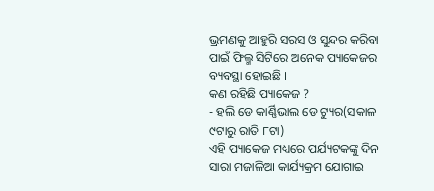ଭ୍ରମଣକୁ ଆହୁରି ସରସ ଓ ସୁନ୍ଦର କରିବା ପାଇଁ ଫିଲ୍ମ ସିଟିରେ ଅନେକ ପ୍ୟାକେଜର ବ୍ୟବସ୍ଥା ହୋଇଛି ।
କଣ ରହିଛି ପ୍ୟାକେଜ ?
- ହଲି ଡେ କାର୍ଣ୍ଣିଭାଲ ଡେ ଟ୍ୟୁର(ସକାଳ ୯ଟାରୁ ରାତି ୮ଟା)
ଏହି ପ୍ୟାକେଜ ମଧ୍ୟରେ ପର୍ଯ୍ୟଟକଙ୍କୁ ଦିନ ସାରା ମଜାଳିଆ କାର୍ଯ୍ୟକ୍ରମ ଯୋଗାଇ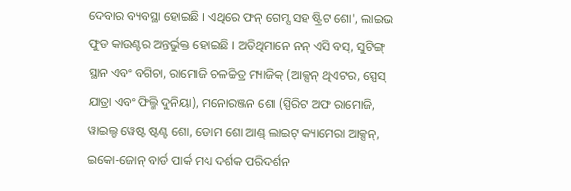ଦେବାର ବ୍ୟବସ୍ଥା ହୋଇଛି । ଏଥିରେ ଫନ୍ ଗେମ୍ସ ସହ ଷ୍ଟ୍ରିଟ ଶୋ', ଲାଇଭ ଫୁଡ କାଉଣ୍ଟର ଅନ୍ତର୍ଭୁକ୍ତ ହୋଇଛି । ଅତିଥିମାନେ ନନ୍ ଏସି ବସ୍, ସୁଟିଙ୍ଗ୍ ସ୍ଥାନ ଏବଂ ବଗିଚା, ରାମୋଜି ଚଳଚ୍ଚିତ୍ର ମ୍ୟାଜିକ୍ (ଆକ୍ସନ୍ ଥିଏଟର, ସ୍ପେସ୍ ଯାତ୍ରା ଏବଂ ଫିଲ୍ମି ଦୁନିୟା), ମନୋରଞ୍ଜନ ଶୋ (ସ୍ପିରିଟ ଅଫ ରାମୋଜି, ୱାଇଲ୍ଡ ୱେଷ୍ଟ ଷ୍ଟଣ୍ଟ ଶୋ, ଡୋମ ଶୋ ଆଣ୍ଡ୍ ଲାଇଟ୍ କ୍ୟାମେରା ଆକ୍ସନ୍, ଇକୋ-ଜୋନ୍ ବାର୍ଡ ପାର୍କ ମଧ୍ୟ ଦର୍ଶକ ପରିଦର୍ଶନ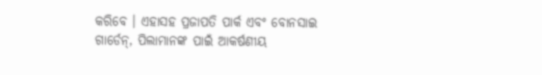କରିବେ । ଏହାସହ ପ୍ରଜାପତି ପାର୍କ ଏବଂ ବୋନସାଇ ଗାର୍ଡେନ୍, ପିଲାମାନଙ୍କ ପାଇଁ ଆକର୍ଷଣୀୟ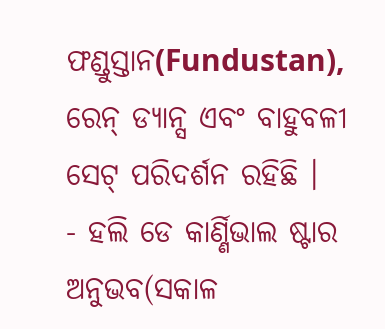ଫଣ୍ଡୁସ୍ତାନ(Fundustan), ରେନ୍ ଡ୍ୟାନ୍ସ ଏବଂ ବାହୁବଳୀ ସେଟ୍ ପରିଦର୍ଶନ ରହିଛି ।
- ହଲି ଡେ କାର୍ଣ୍ଣିଭାଲ ଷ୍ଟାର ଅନୁଭବ(ସକାଳ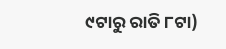୯ଟାରୁ ରାତି ୮ଟା)